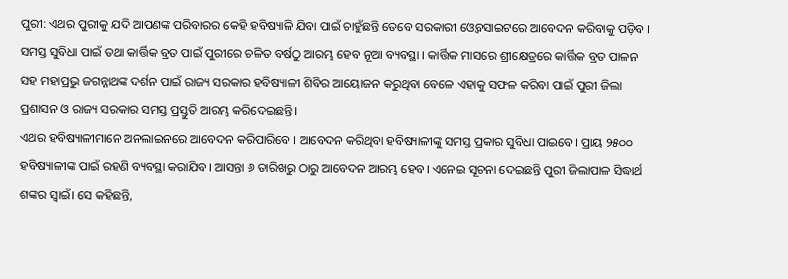ପୁରୀ: ଏଥର ପୁରୀକୁ ଯଦି ଆପଣଙ୍କ ପରିବାରର କେହି ହବିଷ୍ୟାଳି ଯିବା ପାଇଁ ଚାହୁଁଛନ୍ତି ତେବେ ସରକାରୀ ଓ୍ବେବସାଇଟରେ ଆବେଦନ କରିବାକୁ ପଡ଼ିବ । ସମସ୍ତ ସୁବିଧା ପାଇଁ ତଥା କାର୍ତ୍ତିକ ବ୍ରତ ପାଇଁ ପୁରୀରେ ଚଳିତ ବର୍ଷଠୁ ଆରମ୍ଭ ହେବ ନୂଆ ବ୍ୟବସ୍ଥା । କାର୍ତ୍ତିକ ମାସରେ ଶ୍ରୀକ୍ଷେତ୍ରରେ କାର୍ତ୍ତିକ ବ୍ରତ ପାଳନ ସହ ମହାପ୍ରଭୁ ଜଗନ୍ନାଥଙ୍କ ଦର୍ଶନ ପାଇଁ ରାଜ୍ୟ ସରକାର ହବିଷ୍ୟାଳୀ ଶିବିର ଆୟୋଜନ କରୁଥିବା ବେଳେ ଏହାକୁ ସଫଳ କରିବା ପାଇଁ ପୁରୀ ଜିଲା ପ୍ରଶାସନ ଓ ରାଜ୍ୟ ସରକାର ସମସ୍ତ ପ୍ରସ୍ତୁତି ଆରମ୍ଭ କରିଦେଇଛନ୍ତି।
ଏଥର ହବିଷ୍ୟାଳୀମାନେ ଅନଲାଇନରେ ଆବେଦନ କରିପାରିବେ । ଆବେଦନ କରିଥିବା ହବିଷ୍ୟାଳୀଙ୍କୁ ସମସ୍ତ ପ୍ରକାର ସୁବିଧା ପାଇବେ। ପ୍ରାୟ ୨୫୦୦ ହବିଷ୍ୟାଳୀଙ୍କ ପାଇଁ ରହଣି ବ୍ୟବସ୍ଥା କରାଯିବ। ଆସନ୍ତା ୬ ତାରିଖରୁ ଠାରୁ ଆବେଦନ ଆରମ୍ଭ ହେବ। ଏନେଇ ସୂଚନା ଦେଇଛନ୍ତି ପୁରୀ ଜିଲାପାଳ ସିଦ୍ଧାର୍ଥ ଶଙ୍କର ସ୍ବାଇଁ। ସେ କହିଛନ୍ତି,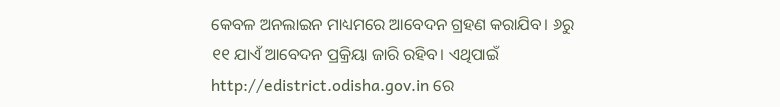କେବଳ ଅନଲାଇନ ମାଧ୍ୟମରେ ଆବେଦନ ଗ୍ରହଣ କରାଯିବ। ୬ରୁ ୧୧ ଯାଏଁ ଆବେଦନ ପ୍ରକ୍ରିୟା ଜାରି ରହିବ। ଏଥିପାଇଁ http://edistrict.odisha.gov.in ରେ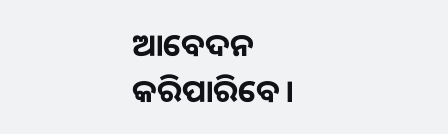ଆବେଦନ କରିପାରିବେ।